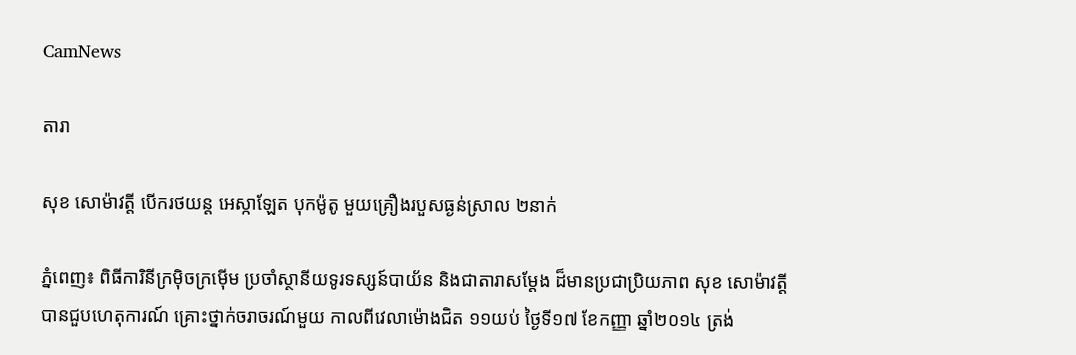CamNews

តារា

សុខ សោម៉ាវត្តី បើករថយន្ត អេស្កាឡែត បុកម៉ូតូ មួយគ្រឿងរបួសធ្ងន់ស្រាល ២នាក់

ភ្នំពេញ៖ ពិធីការិនីក្រម៉ិចក្រម៉ើម ប្រចាំស្ថានីយទូរទស្សន៍បាយ័ន និងជាតារាសម្តែង ដ៏មានប្រជាប្រិយភាព សុខ សោម៉ាវត្តី បានជួបហេតុការណ៍ គ្រោះថ្នាក់ចរាចរណ៍មួយ កាលពីវេលាម៉ោងជិត ១១យប់ ថ្ងៃទី១៧ ខែកញ្ញា ឆ្នាំ២០១៤ ត្រង់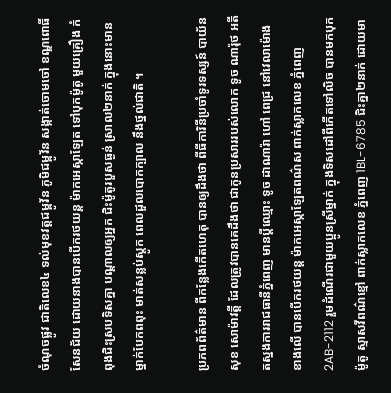ចំណុចផ្លូវ ជាតិលេខ៤ ទល់មុខវត្តជម្ពូវ័ន ភូមិជម្ពូវ័ន សង្កាត់ចោមចៅ ខណ្ឌពោធិ៍សែនជ័យ ដោយនាងបានបើករថយន្ត ម៉ាកអេស្កាឡែត ទៅបុកម៉ូតូ មួយគ្រឿង កំពុងជិះស្របទិសគ្នា បណ្តាលឲ្យអ្នក ជិះម៉ូតូរបួសធ្ងន់ ស្រាល២នាក់ ក្នុងនោះមានម្នាក់បែកពពុះ មាត់សន្លប់ស្តូក ពេលដួលបោកក្បាល នឹងថ្នល់ជាតិ ។

ប្រភពព័ត៌មាន ពីកន្លែងកើតហេតុ បានឲ្យដឹងថា ពីធីការិនីប្រចាំទូរទស្សន៍ បាយ័ន សុខ សោម៉ាវត្តី ដែលត្រូវបានគេដឹងថា ជាកូនប្រសាររបស់លោក ទូច ណារ៉ុថ អតីតស្នងការរាជធានីភ្នំពេញ មានប្តីឈ្មោះ ទូច ដាណារ៉ា ហៅ ពេជ្រ នៅវេលាម៉ោងខាងលើ បានបើករថយន្ត ម៉ាកអេស្កាឡែតពណ៌ស ពាក់ស្លាកលេខ ភ្នំពេញ 2AB-2112 រួមដំណើរជាមួយប្អូនស្រីម្នាក់ ក្នុងទិសដៅពីកើតទៅលិច បានមកបុកម៉ូតូ ស្មាសវីពណ៌ខ្មៅ ពាក់ស្លាកលេខ ភ្នំពេញ 1BL-6785 ជិះគ្នា២នាក់ ដោយមា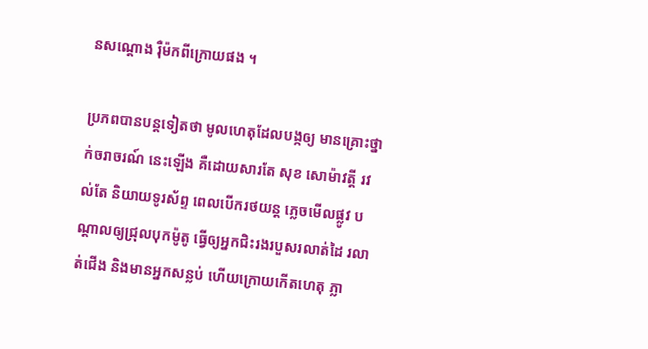នសណ្តោង រ៉ឺម៉កពីក្រោយផង ។

ប្រភពបានបន្តទៀតថា មូលហេតុដែលបង្កឲ្យ មានគ្រោះថ្នាក់ចរាចរណ៍ នេះឡើង គឺដោយសារតែ សុខ សោម៉ាវត្តី រវល់តែ និយាយទូរស័ព្ទ ពេលបើករថយន្ត ភ្លេចមើលផ្លូវ បណ្តាលឲ្យជ្រុលបុកម៉ូតូ ធ្វើឲ្យអ្នកជិះរងរបួសរលាត់ដៃ រលាត់ជើង និងមានអ្នកសន្លប់ ហើយក្រោយកើតហេតុ ភ្លា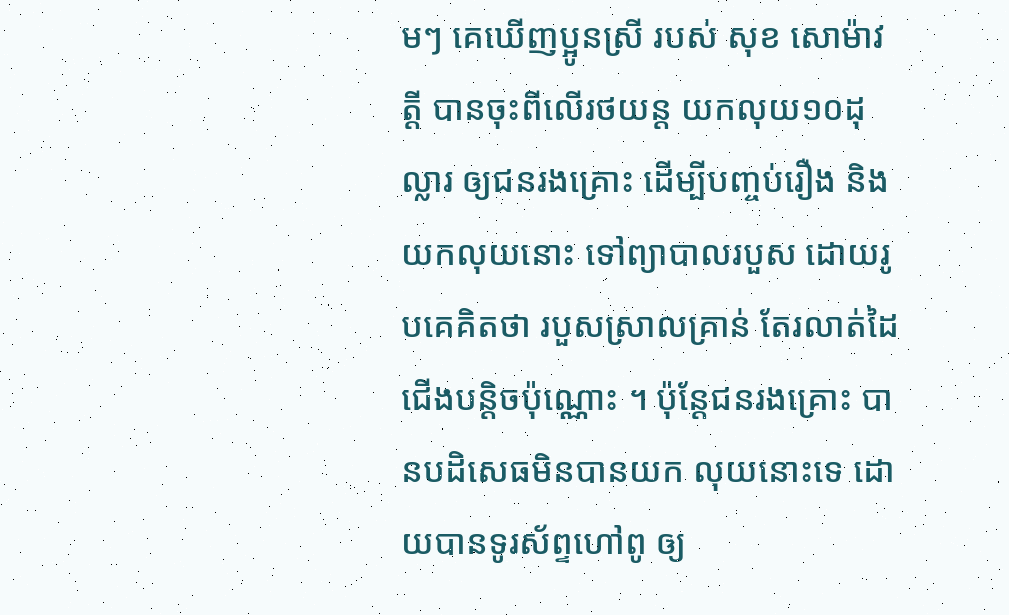មៗ គេឃើញប្អូនស្រី របស់ សុខ សោម៉ាវត្តី បានចុះពីលើរថយន្ត យកលុយ១០ដុល្លារ ឲ្យជនរងគ្រោះ ដើម្បីបញ្ចប់រឿង និងយកលុយនោះ ទៅព្យាបាលរបួស ដោយរូបគេគិតថា របួសស្រាលគ្រាន់ តែរលាត់ដៃជើងបន្តិចប៉ុណ្ណោះ ។ ប៉ុន្តែជនរងគ្រោះ បានបដិសេធមិនបានយក លុយនោះទេ ដោយបានទូរស័ព្ទហៅពូ ឲ្យ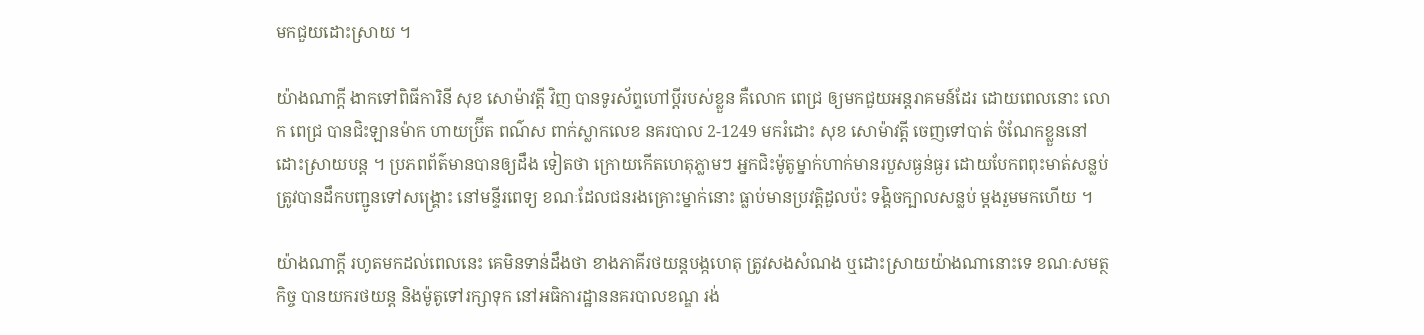មកជួយដោះស្រាយ ។

យ៉ាងណាក្តី ងាកទៅពិធីការិនី សុខ សោម៉ាវត្តី វិញ បានទូរស័ព្ទហៅប្តីរបស់ខ្លួន គឺលោក ពេជ្រ ឲ្យមកជួយអន្តរាគមន៍ដែរ ដោយពេលនោះ លោក ពេជ្រ បានជិះឡានម៉ាក ហាយប្រ៊ីត ពណ៌ស ពាក់ស្លាកលេខ នគរបាល 2-1249 មករំដោះ សុខ សោម៉ាវត្តី ចេញទៅបាត់ ចំណែកខ្លួននៅ ដោះស្រាយបន្ត ។ ប្រភពព័ត៌មានបានឲ្យដឹង ទៀតថា ក្រោយកើតហេតុភ្លាមៗ អ្នកជិះម៉ូតូម្នាក់ហាក់មានរបួសធ្ងន់ធ្ងរ ដោយបែកពពុះមាត់សន្លប់ ត្រូវបានដឹកបញ្ជូនទៅសង្គ្រោះ នៅមន្ទីរពេទ្យ ខណៈដែលជនរងគ្រោះម្នាក់នោះ ធ្លាប់មានប្រវត្តិដួលប៉ះ ទង្គិចក្បាលសន្លប់ ម្តងរួមមកហើយ ។

យ៉ាងណាក្តី រហូតមកដល់ពេលនេះ គេមិនទាន់ដឹងថា ខាងភាគីរថយន្តបង្កហេតុ ត្រូវសងសំណង ឬដោះស្រាយយ៉ាងណានោះទេ ខណៈសមត្ថកិច្ច បានយករថយន្ត និងម៉ូតូទៅរក្សាទុក នៅអធិការដ្ឋាននគរបាលខណ្ឌ រង់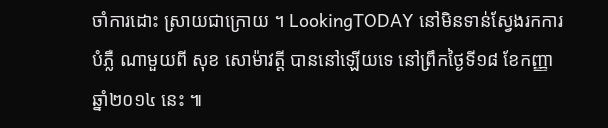ចាំការដោះ ស្រាយជាក្រោយ ។ LookingTODAY នៅមិនទាន់ស្វែងរកការបំភ្លឺ ណាមួយពី សុខ សោម៉ាវត្តី បាននៅឡើយទេ នៅព្រឹកថ្ងៃទី១៨ ខែកញ្ញា ឆ្នាំ២០១៤ នេះ ៕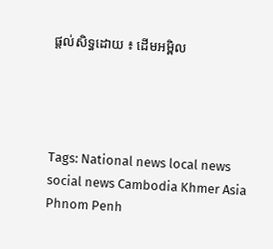ផ្តល់សិទ្ធដោយ ៖ ដើមអម្ពិល




Tags: National news local news social news Cambodia Khmer Asia Phnom Penh